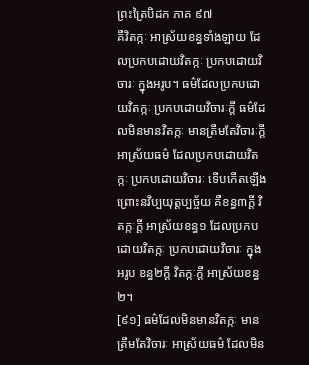ព្រះត្រៃបិដក ភាគ ៩៧
គឺវិតក្កៈ អាស្រ័យខន្ធទាំងឡាយ ដែលប្រកបដោយវិតក្កៈ ប្រកបដោយវិចារៈ ក្នុងអរូប។ ធម៌ដែលប្រកបដោយវិតក្កៈ ប្រកបដោយវិចារៈក្តី ធម៌ដែលមិនមានវិតក្កៈ មានត្រឹមតែវិចារៈក្តី អាស្រ័យធម៌ ដែលប្រកបដោយវិតក្កៈ ប្រកបដោយវិចារៈ ទើបកើតឡើង ព្រោះនវិប្បយុត្តប្បច្ច័យ គឺខន្ធ៣ក្តី វិតក្កៈក្តី អាស្រ័យខន្ធ១ ដែលប្រកបដោយវិតក្កៈ ប្រកបដោយវិចារៈ ក្នុងអរូប ខន្ធ២ក្តី វិតក្កៈក្តី អាស្រ័យខន្ធ២។
[៩១] ធម៌ដែលមិនមានវិតក្កៈ មានត្រឹមតែវិចារៈ អាស្រ័យធម៌ ដែលមិន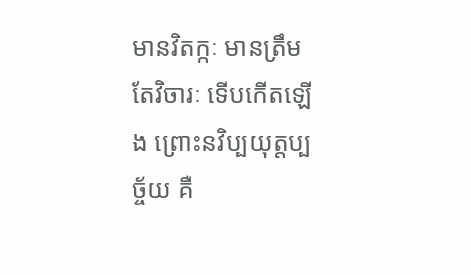មានវិតក្កៈ មានត្រឹមតែវិចារៈ ទើបកើតឡើង ព្រោះនវិប្បយុត្តប្បច្ច័យ គឺ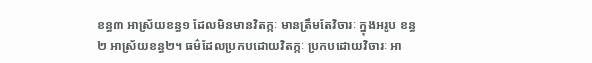ខន្ធ៣ អាស្រ័យខន្ធ១ ដែលមិនមានវិតក្កៈ មានត្រឹមតែវិចារៈ ក្នុងអរូប ខន្ធ២ អាស្រ័យខន្ធ២។ ធម៌ដែលប្រកបដោយវិតក្កៈ ប្រកបដោយវិចារៈ អា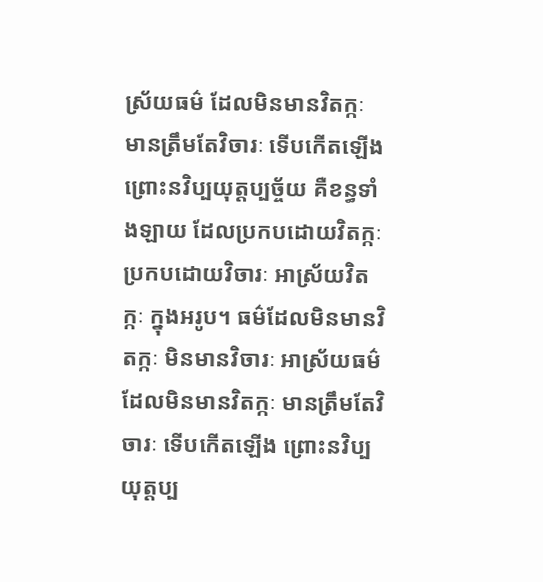ស្រ័យធម៌ ដែលមិនមានវិតក្កៈ មានត្រឹមតែវិចារៈ ទើបកើតឡើង ព្រោះនវិប្បយុត្តប្បច្ច័យ គឺខន្ធទាំងឡាយ ដែលប្រកបដោយវិតក្កៈ ប្រកបដោយវិចារៈ អាស្រ័យវិតក្កៈ ក្នុងអរូប។ ធម៌ដែលមិនមានវិតក្កៈ មិនមានវិចារៈ អាស្រ័យធម៌ ដែលមិនមានវិតក្កៈ មានត្រឹមតែវិចារៈ ទើបកើតឡើង ព្រោះនវិប្បយុត្តប្ប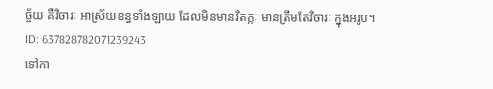ច្ច័យ គឺវិចារៈ អាស្រ័យខន្ធទាំងឡាយ ដែលមិនមានវិតក្កៈ មានត្រឹមតែវិចារៈ ក្នុងអរូប។
ID: 637828782071239243
ទៅកា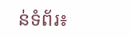ន់ទំព័រ៖